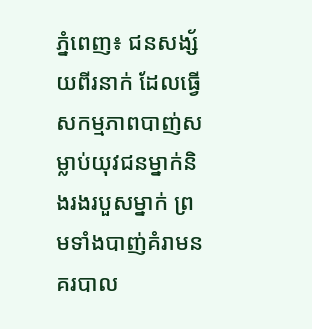ភ្នំពេញ៖ ជនសង្ស័យពីរនាក់ ដែលធ្វើសកម្មភាពបាញ់សម្លាប់យុវជនម្នាក់និងរងរបួសម្នាក់ ព្រមទាំងបាញ់គំរាមនគរបាល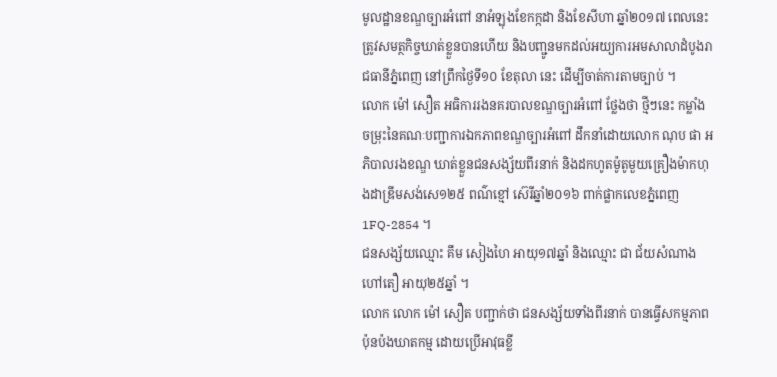មូលដ្ឋានខណ្ឌច្បារអំពៅ នាអំឡុងខែកក្កដា និងខែសីហា ឆ្នាំ២០១៧ ពេលនេះត្រូវសមត្ថកិច្ចឃាត់ខ្លួនបានហើយ និងបញ្ជូនមកដល់អយ្យការអមសាលាដំបូងរាជធានីភ្នំពេញ នៅព្រឹកថ្ងៃទី១០ ខែតុលា នេះ ដើម្បីចាត់ការតាមច្បាប់ ។
លោក ម៉ៅ សឿត អធិការរងនគរបាលខណ្ឌច្បារអំពៅ ថ្លែងថា ថ្មីៗនេះ កម្លាំងចម្រុះនៃគណៈបញ្ជាការឯកភាពខណ្ឌច្បារអំពៅ ដឹកនាំដោយលោក ណុប ផា អភិបាលរងខណ្ឌ ឃាត់ខ្លួនជនសង្ស័យពីរនាក់ និងដកហូតម៉ូតូមួយគ្រឿងម៉ាកហុងដាឌ្រីមសង់សេ១២៥ ពណ៌ខ្មៅ ស៊េរីឆ្នាំ២០១៦ ពាក់ផ្លាកលេខភ្នំពេញ 1FQ-2854 ។
ជនសង្ស័យឈ្មោះ គឹម សៀងហៃ អាយុ១៧ឆ្នាំ និងឈ្មោះ ជា ជ័យសំណាង ហៅតឿ អាយុ២៥ឆ្នាំ ។
លោក លោក ម៉ៅ សឿត បញ្ជាក់ថា ជនសង្ស័យទាំងពីរនាក់ បានធ្វើសកម្មភាពប៉ុនប៉ងឃាតកម្ម ដោយប្រើអាវុធខ្លី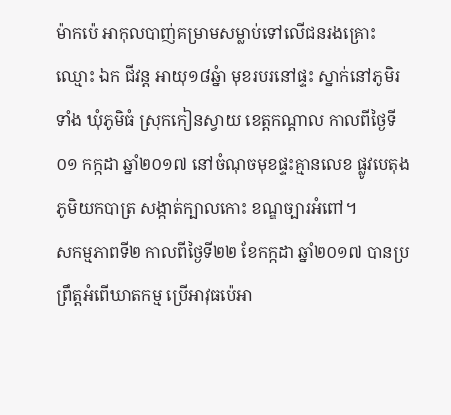ម៉ាកប៉េ អាកុលបាញ់គម្រាមសម្លាប់ទៅលើជនរងគ្រោះ ឈ្មោះ ឯក ជីវន្ត អាយុ១៨ឆ្នំា មុខរបរនៅផ្ទះ ស្នាក់នៅភូមិរទាំង ឃុំភូមិធំ ស្រុកកៀនស្វាយ ខេត្តកណ្តាល កាលពីថ្ងៃទី០១ កក្កដា ឆ្នាំ២០១៧ នៅចំណុចមុខផ្ទះគ្មានលេខ ផ្លូវបេតុង ភូមិយកបាត្រ សង្កាត់ក្បាលកោះ ខណ្ឌច្បារអំពៅ។
សកម្មភាពទី២ កាលពីថ្ងៃទី២២ ខែកក្កដា ឆ្នាំ២០១៧ បានប្រព្រឹត្តអំពើឃាតកម្ម ប្រើអាវុធប៉េអា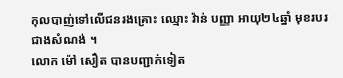កុលបាញ់ទៅលើជនរងគ្រោះ ឈ្មោះ វ៉ាន់ បញ្ញា អាយុ២៤ឆ្នាំ មុខរបរជាងសំណង់ ។
លោក ម៉ៅ សឿត បានបញ្ជាក់ទៀត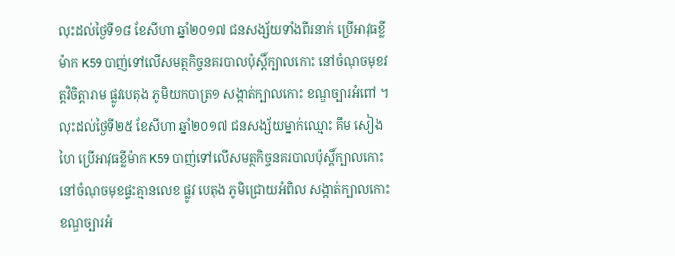លុះដល់ថ្ងៃទី១៨ ខែសីហា ឆ្នាំ២០១៧ ជនសង្ស័យទាំងពីរនាក់ ប្រើអាវុធខ្លីម៉ាក K59 បាញ់ទៅលើសមត្ថកិច្ចនគរបាលប៉ុស្តិ៍ក្បាលកោះ នៅចំណុចមុខវត្តវិចិត្តារាម ផ្លូវបេតុង ភូមិយកបាត្រ១ សង្កាត់ក្បាលកោះ ខណ្ឌច្បារអំពៅ ។ លុះដល់ថ្ងៃទី២៥ ខែសីហា ឆ្នាំ២០១៧ ជនសង្ស័យម្នាក់ឈ្មោះ គឹម សៀងហៃ ប្រើអាវុធខ្លីម៉ាក K59 បាញ់ទៅលើសមត្ថកិច្ចនគរបាលប៉ុស្តិ៍ក្បាលកោះ នៅចំណុចមុខផ្ទះគ្មានលេខ ផ្លូវ បេតុង ភូមិជ្រោយអំពិល សង្កាត់ក្បាលកោះ ខណ្ឌច្បារអំ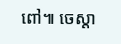ពៅ៕ ចេស្តា